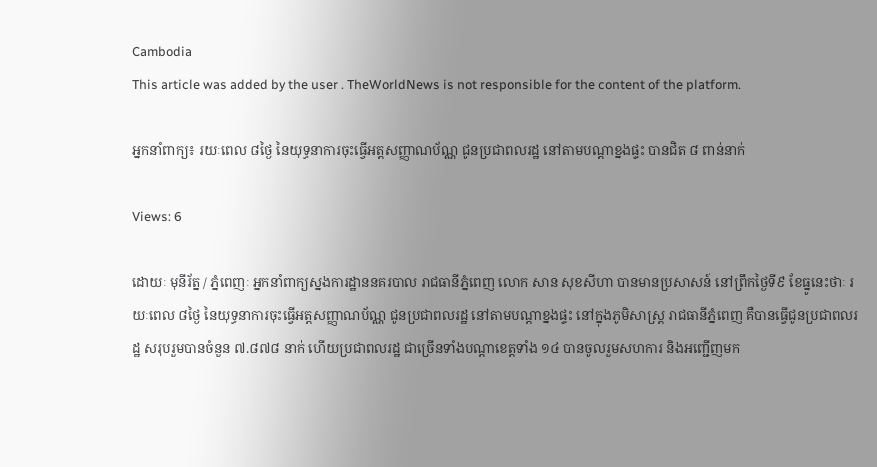Cambodia
This article was added by the user . TheWorldNews is not responsible for the content of the platform.

អ្នកនាំពាក្យ៖ រយៈពេល ៨ថ្ងៃ នៃយុទ្ធនាការចុះធ្វើអត្តសញ្ញាណប័ណ្ណ ជូនប្រជាពលរដ្ឋ នៅតាមបណ្តាខ្នងផ្ទះ បានជិត ៨ ពាន់នាក់

Views: 6

ដោយៈ មុនីរ័ត្ន / ភ្នំពេញៈ អ្នកនាំពាក្យស្នងការដ្ឋាននគរបាល រាជធានីភ្នំពេញ លោក សាន សុខសីហា បានមានប្រសាសន៍ នៅព្រឹកថ្ងៃទី៩ ខែធ្នូនេះថាៈ រយៈពេល ៨ថ្ងៃ នៃយុទ្ធនាការចុះធ្វើអត្តសញ្ញាណប័ណ្ណ ជូនប្រជាពលរដ្ឋ នៅតាមបណ្តាខ្នងផ្ទះ នៅក្នុងភូមិសាស្ត្រ រាជធានីភ្នំពេញ គឺបានធ្វើជូនប្រជាពលរដ្ឋ សរុបរួមបានចំនួន ៧.៨៧៨ នាក់ ហើយប្រជាពលរដ្ឋ ជាច្រើនទាំងបណ្តាខេត្តទាំង ១៤ បានចូលរួមសហការ និងអញ្ជើញមក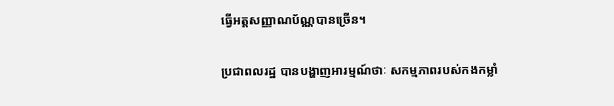ធ្វើអត្តសញ្ញាណប័ណ្ណបានច្រើន។

ប្រជាពលរដ្ឋ បានបង្ហាញអារម្មណ៍ថាៈ សកម្មភាពរបស់កងកម្លាំ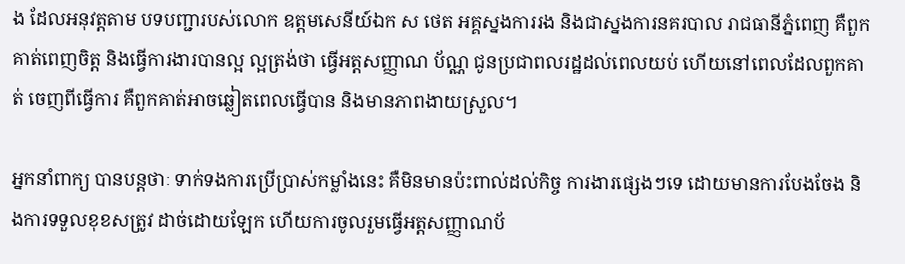ង ដែលអនុវត្តតាម បទបញ្ជារបស់លោក ឧត្តមសេនីយ៍ឯក ស ថេត អគ្គស្នងការរង និងជាស្នងការនគរបាល រាជធានីភ្នំពេញ គឺពួកគាត់ពេញចិត្ត និងធ្វើការងារបានល្អ ល្អត្រង់ថា ធ្វើអត្តសញ្ញាណ ប័ណ្ណ ជូនប្រជាពលរដ្ឋដល់ពេលយប់ ហើយនៅពេលដែលពួកគាត់ ចេញពីធ្វើការ គឺពួកគាត់អាចឆ្លៀតពេលធ្វើបាន និងមានភាពងាយស្រួល។

អ្នកនាំពាក្យ បានបន្តថាៈ ទាក់ទងការប្រើប្រាស់កម្លាំងនេះ គឺមិនមានប៉ះពាល់ដល់កិច្ច ការងារផ្សេងៗទេ ដោយមានការបែងចែង និងការទទួលខុខសត្រូវ ដាច់ដោយឡែក ហើយការចូលរួមធ្វើអត្តសញ្ញាណប័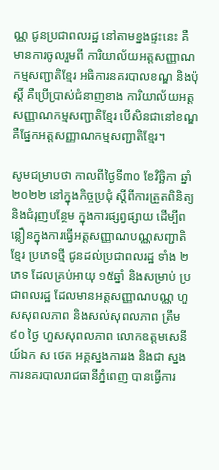ណ្ណ ជូនប្រជាពលរដ្ឋ នៅតាមខ្នងផ្ទះនេះ គឺមានការចូលរួមពី ការិយាល័យអត្តសញ្ញាណកម្មសញ្ជាតិខ្មែរ អធិការនគរបាលខណ្ឌ និងប៉ុស្តិ៍ គឺប្រើប្រាស់ជំនាញខាង ការិយាល័យអត្តសញ្ញាណកម្មសញ្ជាតិខ្មែរ បើសិនជានៅខណ្ឌ គឺផ្នែកអត្តសញ្ញាណកម្មសញ្ជាតិខ្មែរ។

សូមជម្រាបថា កាលពីថ្ងៃទី៣០ ខែវិច្ឆិកា ឆ្នាំ២០២២ នៅក្នុងកិច្ចប្រជុំ ស្តីពីការត្រួតពិនិត្យ និងជំរុញបន្ថែម ក្នុងការផ្សព្វផ្សាយ ដើម្បីពន្លឿនក្នុងការធ្វើអត្តសញ្ញាណបណ្ណសញ្ជាតិខ្មែរ ប្រភេទថ្មី ជូនដល់ប្រជាពលរដ្ឋ ទាំង ២ ភេទ ដែលគ្រប់អាយុ ១៥ឆ្នាំ និងសម្រាប់ ប្រជាពលរដ្ឋ ដែលមានអត្តសញ្ញាណបណ្ណ ហួសសុពលភាព និងសល់សុពលភាព ត្រឹម ៩០ ថ្ងៃ ហួសសុពលភាព លោកឧត្តមសេនីយ៍ឯក ស ថេត អគ្គស្នងការរង និងជា ស្នងការនគរបាលរាជធានីភ្នំពេញ បានធ្វើការ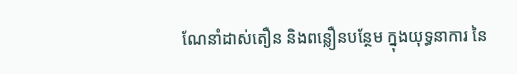ណែនាំដាស់តឿន និងពន្លឿនបន្ថែម ក្នុងយុទ្ធនាការ នៃ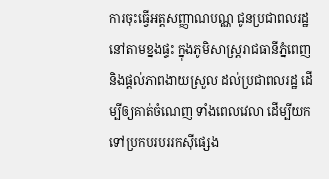ការចុះធ្វើអត្តសញ្ញាណបណ្ណ ជូនប្រជាពលរដ្ឋ នៅតាមខ្នងផ្ទះ ក្នុងភូមិសាស្ត្ររាជធានីភ្នំពេញ និងផ្តល់ភាពងាយស្រួល ដល់ប្រជាពលរដ្ឋ ដើម្បីឲ្យគាត់ចំណេញ ទាំងពេលវេលា ដើម្បីយកទៅប្រកបរបររកស៊ីផ្សេង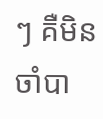ៗ គឺមិនចាំបា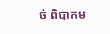ច់ ពិបាកម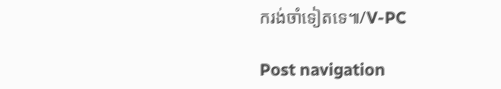ករង់ចាំទៀតទេ៕/V-PC

Post navigation